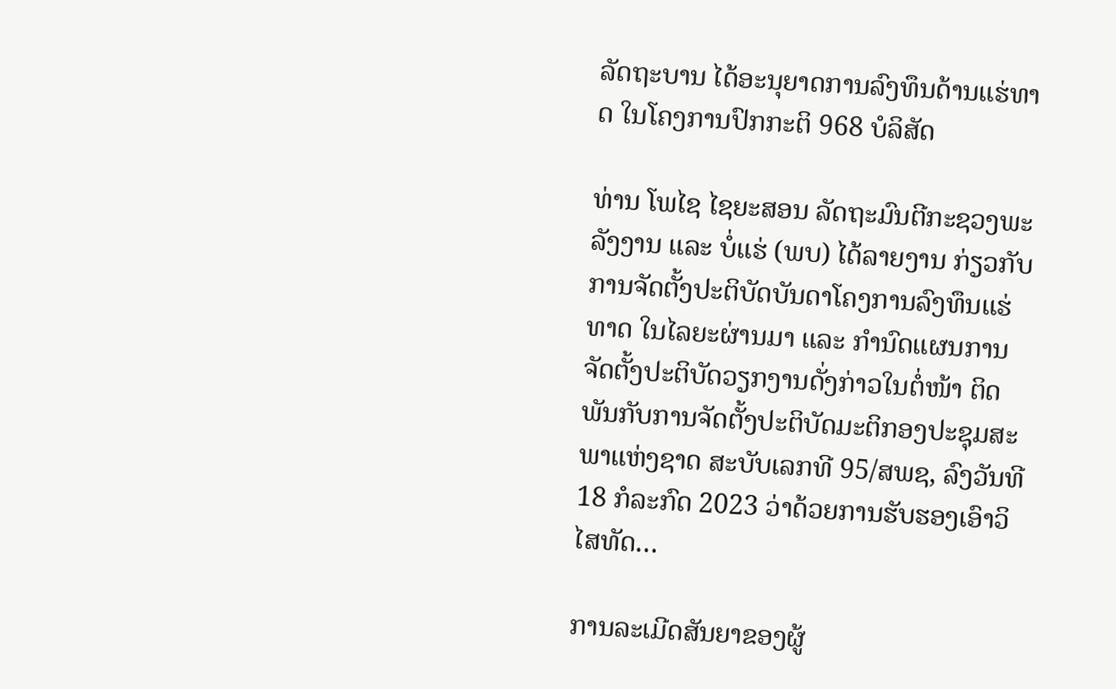ລັດຖະບານ ໄດ້ອະນຸຍາດການລົງທຶນດ້ານແຮ່ທາດ ໃນໂຄງການປົກກະຕິ 968 ບໍລິສັດ

ທ່ານ ໂພໄຊ ໄຊຍະສອນ ລັດຖະມົນຕີກະຊວງພະລັງງານ ແລະ ບໍ່ແຮ່ (ພບ) ໄດ້ລາຍງານ ກ່ຽວກັບການຈັດຕັ້ງປະຕິບັດບັນດາໂຄງການລົງທຶນແຮ່ທາດ ໃນໄລຍະຜ່ານມາ ແລະ ກຳນົດແຜນການຈັດຕັ້ງປະຕິບັດວຽກງານດັ່ງກ່າວໃນຕໍ່ໜ້າ ຕິດພັນກັບການຈັດຕັ້ງປະຕິບັດມະຕິກອງປະຊຸມສະພາແຫ່ງຊາດ ສະບັບເລກທີ 95/ສພຊ, ລົງວັນທີ 18 ກໍລະກົດ 2023 ວ່າດ້ວຍການຮັບຮອງເອົາວິໄສທັດ…

ການລະເມີດສັນຍາຂອງຜູ້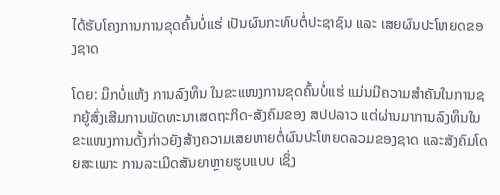ໄດ້ຮັບໂຄງການການຂຸດຄົ້ນບໍ່ແຮ່ ເປັນຜົນກະທົບຕໍ່ປະຊາຊົນ ແລະ ເສຍຜົນປະໂຫຍດຂອງຊາດ

ໂດຍ: ມຶກບໍ່ແຫ້ງ ການລົງທຶນ ໃນຂະແໜງການຂຸດຄົ້ນບໍ່ແຮ່ ແມ່ນມີຄວາມສຳຄັນໃນການຊກຍູ້ສົ່ງເສີມການພັດທະນາເສດຖະກິດ-ສັງຄົມຂອງ ສປປລາວ ແຕ່ຜ່ານມາການລົງທຶນໃນຂະແໜງການດັ້ງກ່າວຍັງສ້າງຄວາມເສຍຫາຍຕໍ່ຜົນປະໂຫຍດລວມຂອງຊາດ ແລະສັງຄົມໂດຍສະເພາະ ການລະເມີດສັນຍາຫຼາຍຮູບແບບ ເຊິ່ງ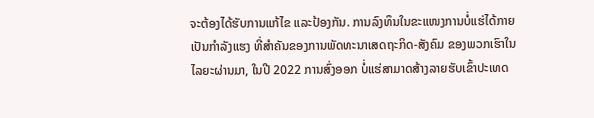ຈະຕ້ອງໄດ້ຮັບການແກ້ໄຂ ແລະປ້ອງກັນ. ການລົງທຶນໃນຂະແໜງການບໍ່ແຮ່ໄດ້ກາຍເປັນກຳລັງແຮງ ທີ່ສຳຄັນຂອງການພັດທະນາເສດຖະກິດ-ສັງຄົມ ຂອງພວກເຮົາໃນໄລຍະຜ່ານມາ, ໃນປີ 2022 ການສົ່ງອອກ ບໍ່ແຮ່ສາມາດສ້າງລາຍຮັບເຂົ້າປະເທດ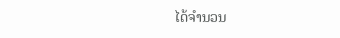ໄດ້ຈຳນວນ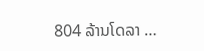804 ລ້ານໂດລາ …